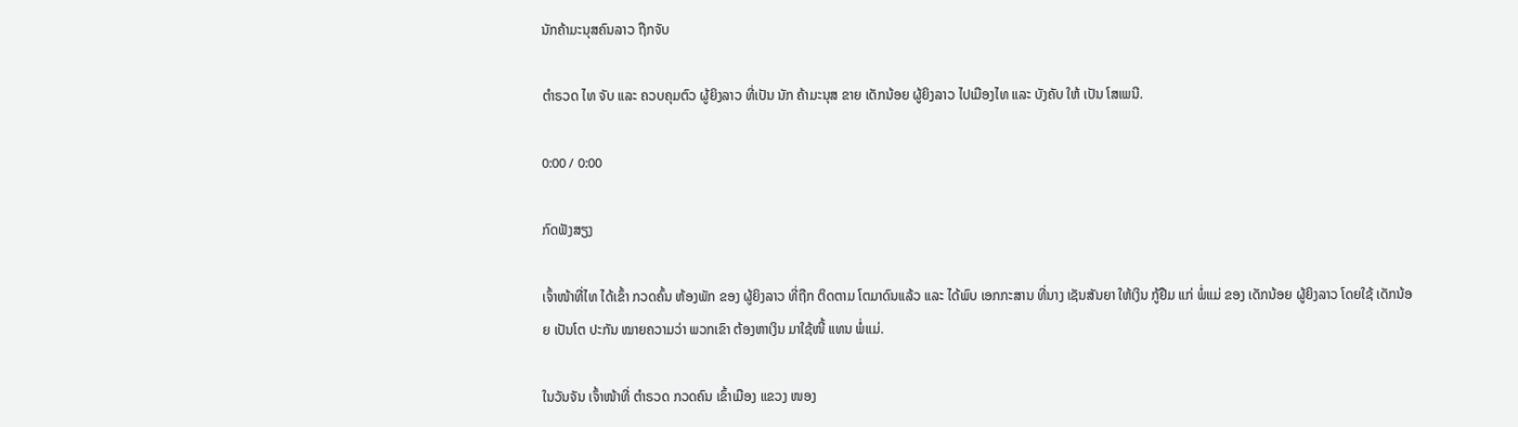ນັກຄ້າມະນຸສຄົນລາວ ຖືກຈັບ

ຕຳຣວດ ໄທ ຈັບ ແລະ ຄວບຄຸມຕົວ ຜູ້ຍິງລາວ ທີ່ເປັນ ນັກ ຄ້າມະນຸສ ຂາຍ ເດັກນ້ອຍ ຜູ້ຍິງລາວ ໄປເມືອງໄທ ແລະ ບັງຄັບ ໃຫ້ ເປັນ ໂສເພນີ.

0:00 / 0:00

ກົດຟັງສຽງ

ເຈົ້າໜ້າທີ່ໄທ ໄດ້ເຂົ້າ ກວດຄົ້ນ ຫ້ອງພັກ ຂອງ ຜູ້ຍິງລາວ ທີ່ຖືກ ຕິດຕາມ ໂຕມາດົນແລ້ວ ແລະ ໄດ້ພົບ ເອກກະສານ ທີ່ນາງ ເຊັນສັນຍາ ໃຫ້ເງິນ ກູ້ຢືມ ແກ່ ພໍ່ແມ່ ຂອງ ເດັກນ້ອຍ ຜູ້ຍິງລາວ ໂດຍໃຊ້ ເດັກນ້ອຍ ເປັນໂຕ ປະກັນ ໝາຍຄວາມວ່າ ພວກເຂົາ ຕ້ອງຫາເງິນ ມາໃຊ້ໜີ້ ແທນ ພໍ່ແມ່.

ໃນວັນຈັນ ເຈົ້າໜ້າທີ່ ຕຳຣວດ ກວດຄົນ ເຂົ້າເມືອງ ແຂວງ ໜອງ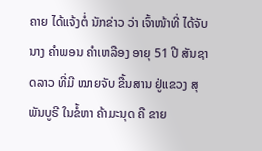ຄາຍ ໄດ້ແຈ້ງຕໍ່ ນັກຂ່າວ ວ່າ ເຈົ້າໜ້າທີ່ ໄດ້ຈັບ ນາງ ຄຳພອນ ຄຳເຫລືອງ ອາຍຸ 51 ປີ ສັນຊາດລາວ ທີ່ມີ ໝາຍຈັບ ຂື້ນສານ ຢູ່ແຂວງ ສຸພັນບູຣີ ໃນຂໍ້ຫາ ຄ້າມະນຸດ ຄື ຂາຍ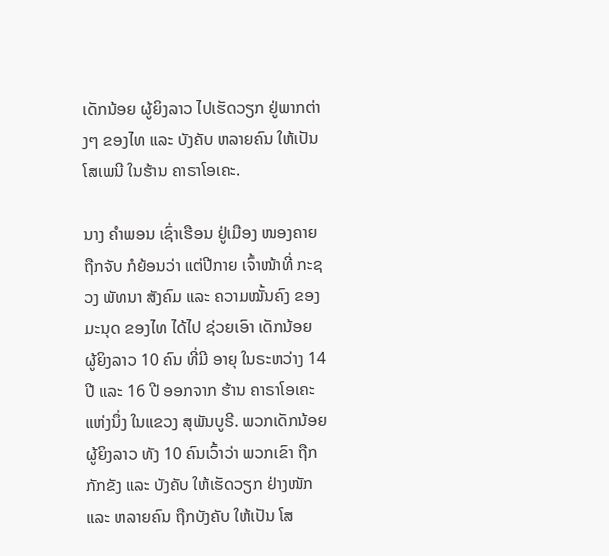ເດັກນ້ອຍ ຜູ້ຍິງລາວ ໄປເຮັດວຽກ ຢູ່ພາກຕ່າງໆ ຂອງໄທ ແລະ ບັງຄັບ ຫລາຍຄົນ ໃຫ້ເປັນ ໂສເພນີ ໃນຮ້ານ ຄາຣາໂອເຄະ.

ນາງ ຄໍາພອນ ເຊົ່າເຮືອນ ຢູ່ເມືອງ ໜອງຄາຍ ຖືກຈັບ ກໍຍ້ອນວ່າ ແຕ່ປີກາຍ ເຈົ້າໜ້າທີ່ ກະຊວງ ພັທນາ ສັງຄົມ ແລະ ຄວາມໝັ້ນຄົງ ຂອງ ມະນຸດ ຂອງໄທ ໄດ້ໄປ ຊ່ວຍເອົາ ເດັກນ້ອຍ ຜູ້ຍິງລາວ 10 ຄົນ ທີ່ມີ ອາຍຸ ໃນຣະຫວ່າງ 14 ປີ ແລະ 16 ປີ ອອກຈາກ ຮ້ານ ຄາຣາໂອເຄະ ແຫ່ງນຶ່ງ ໃນແຂວງ ສຸພັນບູຣີ. ພວກເດັກນ້ອຍ ຜູ້ຍິງລາວ ທັງ 10 ຄົນເວົ້າວ່າ ພວກເຂົາ ຖືກກັກຂັງ ແລະ ບັງຄັບ ໃຫ້ເຮັດວຽກ ຢ່າງໜັກ ແລະ ຫລາຍຄົນ ຖືກບັງຄັບ ໃຫ້ເປັນ ໂສ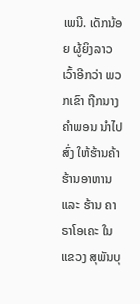ເພນີ. ເດັກນ້ອຍ ຜູ້ຍິງລາວ ເວົ້າອີກວ່າ ພວກເຂົາ ຖືກນາງ ຄໍາພອນ ນຳໄປສົ່ງ ໃຫ້ຮ້ານຄ້າ ຮ້ານອາຫານ ແລະ ຮ້ານ ຄາຣາໂອເຄະ ໃນແຂວງ ສຸພັນບຸ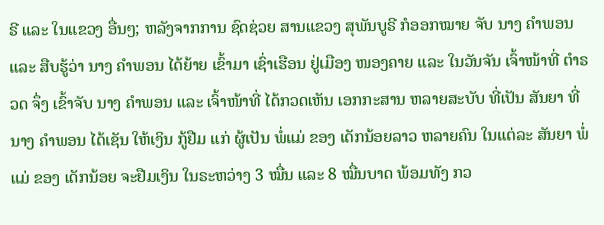ຣີ ແລະ ໃນແຂວງ ອື່ນໆ; ຫລັງຈາກການ ຊົດຊ່ວຍ ສານແຂວງ ສຸພັນບູຣີ ກໍອອກໝາຍ ຈັບ ນາງ ຄຳພອນ ແລະ ສືບຮູ້ວ່າ ນາງ ຄຳພອນ ໄດ້ຍ້າຍ ເຂົ້າມາ ເຊົ່າເຮືອນ ຢູ່ເມືອງ ໜອງຄາຍ ແລະ ໃນວັນຈັນ ເຈົ້າໜ້າທີ່ ຕຳຣວດ ຈຶ່ງ ເຂົ້າຈັບ ນາງ ຄຳພອນ ແລະ ເຈົ້າໜ້າທີ່ ໄດ້ກວດເຫັນ ເອກກະສານ ຫລາຍສະບັບ ທີ່ເປັນ ສັນຍາ ທີ່ນາງ ຄຳພອນ ໄດ້ເຊັນ ໃຫ້ເງິນ ກູ້ຢືມ ແກ່ ຜູ້ເປັນ ພໍ່ແມ່ ຂອງ ເດັກນ້ອຍລາວ ຫລາຍຄົນ ໃນແຕ່ລະ ສັນຍາ ພໍ່ແມ່ ຂອງ ເດັກນ້ອຍ ຈະຢືມເງິນ ໃນຣະຫວ່າງ 3 ໝື່ນ ແລະ 8 ໝື່ນບາດ ພ້ອມທັງ ກວ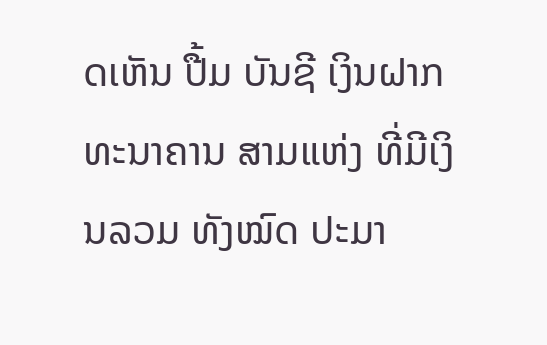ດເຫັນ ປື້ມ ບັນຊີ ເງິນຝາກ ທະນາຄານ ສາມແຫ່ງ ທີ່ມີເງິນລວມ ທັງໝົດ ປະມາ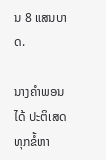ນ 8 ແສນບາດ.

ນາງຄຳພອນ ໄດ້ ປະຕິເສດ ທຸກຂໍ້ຫາ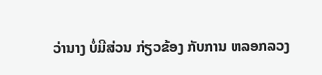ວ່ານາງ ບໍ່ມີສ່ວນ ກ່ຽວຂ້ອງ ກັບການ ຫລອກລວງ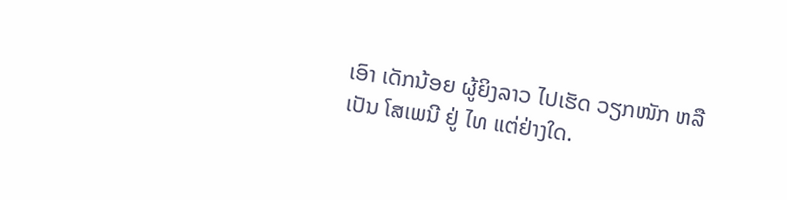ເອົາ ເດັກນ້ອຍ ຜູ້ຍິງລາວ ໄປເຮັດ ວຽກໜັກ ຫລື ເປັນ ໂສເພນີ ຢູ່ ໄທ ແຕ່ຢ່າງໃດ.